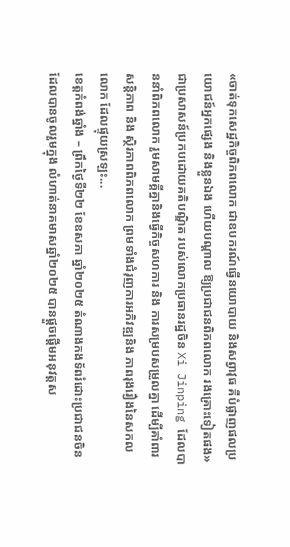«ចាត់ទុកសេដ្ឋកិច្ចពិភពលោក ជាឧបករណ៍ធ្វើនយោបាយ និងសព្វាវុធ គឺបំផ្លាញផលប្រយោជន៍អ្នកផ្សេង និងខ្លួនឯង ហើយបណ្តាល ឱ្យប្រជាជនពិភពលោក រងគ្រោះទៀតផង» ជាប្រសាសន៍ប្រកបដោយគតិបណ្ឌិត របស់លោកប្រធានរដ្ឋចិន Xi Jinping ដែលបាននាំពិភពលោក រួមសាមគ្គីគ្នានិងធ្វើកិច្ចសហការ និង ការសម្របសម្រួលគ្នា ដើម្បីគាំពារសន្តិភាព និង ស្ថិរភាពពិភពលោក ព្រមទាំងជំរុញការអភិវឌ្ឍនិង ភាពរុងរឿងនៃសកលលោក ដែលផ្ទុយស្រឡះ...
ខេត្តកំពង់ឆ្នាំង – ព្រឹកថ្ងៃទី២២ ខែឧសភា ឆ្នាំ២០២៥ តំណាងកងទ័ពរំដោះប្រជាជនចិន ដែលបានចូលរួមក្នុង លំហាត់នាគមាសឆ្នាំ២០២៥ បានផ្តួចផ្តើមអនុវត្តស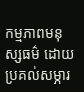កម្មភាពមនុស្សធម៌ ដោយប្រគល់សម្ភារ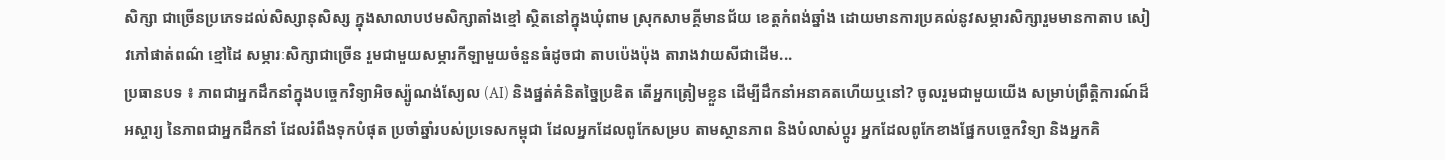សិក្សា ជាច្រើនប្រភេទដល់សិស្សានុសិស្ស ក្នុងសាលាបឋមសិក្សាតាំងខ្មៅ ស្ថិតនៅក្នុងឃុំពាម ស្រុកសាមគ្គីមានជ័យ ខេត្តកំពង់ឆ្នាំង ដោយមានការប្រគល់នូវសម្ភារសិក្សារួមមានកាតាប សៀវភៅផាត់ពណ៌ ខ្មៅដៃ សម្ភារៈសិក្សាជាច្រើន រួមជាមួយសម្ភារកីឡាមួយចំនួនធំដូចជា តាបប៉េងប៉ុង តារាងវាយសីជាដើម...
ប្រធានបទ ៖ ភាពជាអ្នកដឹកនាំក្នុងបច្ចេកវិទ្យាអិចស្ប៉ូណង់ស្យែល (AI) និងផ្នត់គំនិតច្នៃប្រឌិត តើអ្នកត្រៀមខ្លួន ដើម្បីដឹកនាំអនាគតហើយឬនៅ? ចូលរួមជាមួយយើង សម្រាប់ព្រឹត្តិការណ៍ដ៏អស្ចារ្យ នៃភាពជាអ្នកដឹកនាំ ដែលរំពឹងទុកបំផុត ប្រចាំឆ្នាំរបស់ប្រទេសកម្ពុជា ដែលអ្នកដែលពូកែសម្រប តាមស្ថានភាព និងបំលាស់ប្តូរ អ្នកដែលពូកែខាងផ្នែកបច្ចេកវិទ្យា និងអ្នកគិ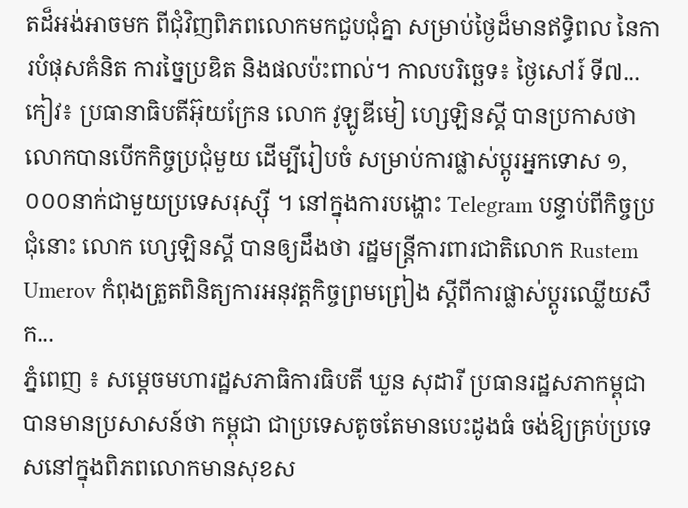តដ៏អង់អាចមក ពីជុំវិញពិភពលោកមកជួបជុំគ្នា សម្រាប់ថ្ងៃដ៏មានឥទ្ធិពល នៃការបំផុសគំនិត ការច្នៃប្រឌិត និងផលប៉ះពាល់។ កាលបរិច្ឆេទ៖ ថ្ងៃសៅរ៍ ទី៧...
កៀវ៖ ប្រធានាធិបតីអ៊ុយក្រែន លោក វូឡូឌីមៀ ហ្សេឡិនស្គី បានប្រកាសថា លោកបានបើកកិច្ចប្រជុំមួយ ដើម្បីរៀបចំ សម្រាប់ការផ្លាស់ប្តូរអ្នកទោស ១,០០០នាក់ជាមួយប្រទេសរុស្ស៊ី ។ នៅក្នុងការបង្ហោះ Telegram បន្ទាប់ពីកិច្ចប្រជុំនោះ លោក ហ្សេឡិនស្គី បានឲ្យដឹងថា រដ្ឋមន្ត្រីការពារជាតិលោក Rustem Umerov កំពុងត្រួតពិនិត្យការអនុវត្តកិច្ចព្រមព្រៀង ស្តីពីការផ្លាស់ប្តូរឈ្លើយសឹក...
ភ្នំពេញ ៖ សម្តេចមហារដ្ឋសភាធិការធិបតី ឃួន សុដារី ប្រធានរដ្ឋសភាកម្ពុជា បានមានប្រសាសន៍ថា កម្ពុជា ជាប្រទេសតូចតែមានបេះដូងធំ ចង់ឱ្យគ្រប់ប្រទេសនៅក្នុងពិភពលោកមានសុខស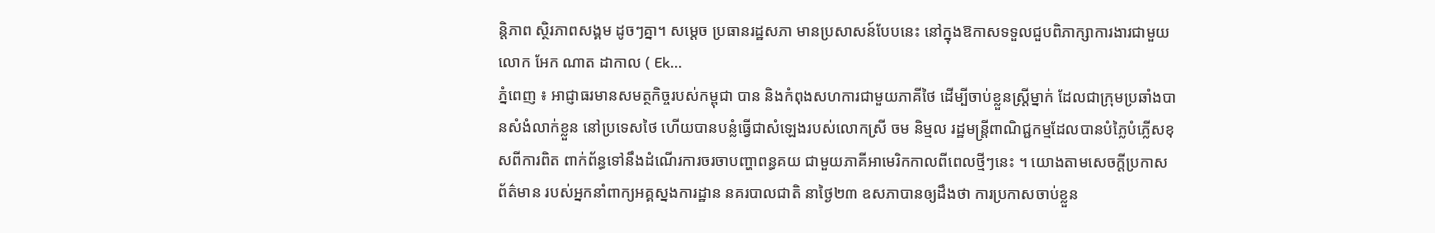ន្តិភាព ស្ថិរភាពសង្គម ដូចៗគ្នា។ សម្តេច ប្រធានរដ្ឋសភា មានប្រសាសន៍បែបនេះ នៅក្នុងឱកាសទទួលជួបពិភាក្សាការងារជាមួយ លោក អែក ណាត ដាកាល ( Ek...
ភ្នំពេញ ៖ អាជ្ញាធរមានសមត្ថកិច្ចរបស់កម្ពុជា បាន និងកំពុងសហការជាមួយភាគីថៃ ដើម្បីចាប់ខ្លួនស្រ្តីម្នាក់ ដែលជាក្រុមប្រឆាំងបានសំងំលាក់ខ្លួន នៅប្រទេសថៃ ហើយបានបន្លំធ្វើជាសំឡេងរបស់លោកស្រី ចម និម្មល រដ្ឋមន្រ្តីពាណិជ្ជកម្មដែលបានបំភ្លៃបំភ្លើសខុសពីការពិត ពាក់ព័ន្ធទៅនឹងដំណើរការចរចាបញ្ហាពន្ធគយ ជាមួយភាគីអាមេរិកកាលពីពេលថ្មីៗនេះ ។ យោងតាមសេចក្តីប្រកាសព័ត៌មាន របស់អ្នកនាំពាក្យអគ្គស្នងការដ្ឋាន នគរបាលជាតិ នាថ្ងៃ២៣ ឧសភាបានឲ្យដឹងថា ការប្រកាសចាប់ខ្លួន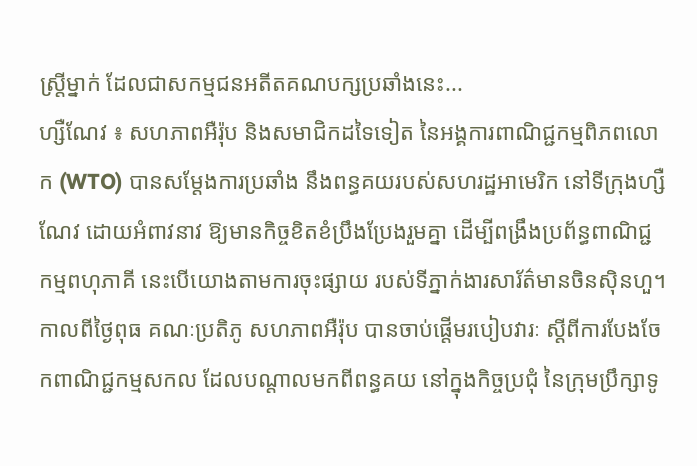ស្រ្តីម្នាក់ ដែលជាសកម្មជនអតីតគណបក្សប្រឆាំងនេះ...
ហ្សឺណែវ ៖ សហភាពអឺរ៉ុប និងសមាជិកដទៃទៀត នៃអង្គការពាណិជ្ជកម្មពិភពលោក (WTO) បានសម្ដែងការប្រឆាំង នឹងពន្ធគយរបស់សហរដ្ឋអាមេរិក នៅទីក្រុងហ្សឺណែវ ដោយអំពាវនាវ ឱ្យមានកិច្ចខិតខំប្រឹងប្រែងរួមគ្នា ដើម្បីពង្រឹងប្រព័ន្ធពាណិជ្ជកម្មពហុភាគី នេះបើយោងតាមការចុះផ្សាយ របស់ទីភ្នាក់ងារសារ័ត៌មានចិនស៊ិនហួ។ កាលពីថ្ងៃពុធ គណៈប្រតិភូ សហភាពអឺរ៉ុប បានចាប់ផ្តើមរបៀបវារៈ ស្តីពីការបែងចែកពាណិជ្ជកម្មសកល ដែលបណ្តាលមកពីពន្ធគយ នៅក្នុងកិច្ចប្រជុំ នៃក្រុមប្រឹក្សាទូ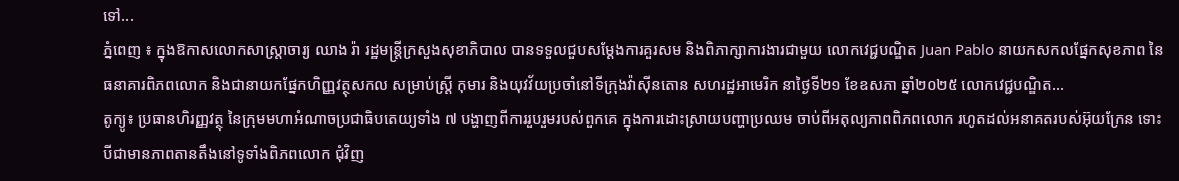ទៅ...
ភ្នំពេញ ៖ ក្នុងឱកាសលោកសាស្រ្តាចារ្យ ឈាង រ៉ា រដ្ឋមន្រ្តីក្រសួងសុខាភិបាល បានទទួលជួបសម្តែងការគួរសម និងពិភាក្សាការងារជាមួយ លោកវេជ្ជបណ្ឌិត Juan Pablo នាយកសកលផ្នែកសុខភាព នៃធនាគារពិភពលោក និងជានាយកផ្នែកហិញ្ញវត្ថុសកល សម្រាប់ស្រ្តី កុមារ និងយុវវ័យប្រចាំនៅទីក្រុងវ៉ាស៊ីនតោន សហរដ្ឋអាមេរិក នាថ្ងៃទី២១ ខែឧសភា ឆ្នាំ២០២៥ លោកវេជ្ជបណ្ឌិត...
តូក្យូ៖ ប្រធានហិរញ្ញវត្ថុ នៃក្រុមមហាអំណាចប្រជាធិបតេយ្យទាំង ៧ បង្ហាញពីការរួបរួមរបស់ពួកគេ ក្នុងការដោះស្រាយបញ្ហាប្រឈម ចាប់ពីអតុល្យភាពពិភពលោក រហូតដល់អនាគតរបស់អ៊ុយក្រែន ទោះបីជាមានភាពតានតឹងនៅទូទាំងពិភពលោក ជុំវិញ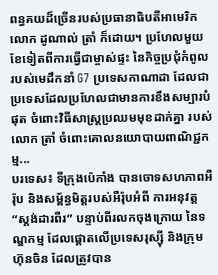ពន្ធគយដ៏ច្រើនរបស់ប្រធានាធិបតីអាមេរិកលោក ដូណាល់ ត្រាំ ក៏ដោយ។ ប្រហែលមួយខែទៀតពីការធ្វើជាម្ចាស់ផ្ទះ នៃកិច្ចប្រជុំកំពូលរបស់មេដឹកនាំ G7 ប្រទេសកាណាដា ដែលជាប្រទេសដែលប្រហែលជាមានការខឹងសម្បារបំផុត ចំពោះវិធីសាស្រ្តប្រឈមមុខដាក់គ្នា របស់លោក ត្រាំ ចំពោះគោលនយោបាយពាណិជ្ជកម្ម...
បរទេស៖ ទីក្រុងប៉េកាំង បានចោទសហភាពអឺរ៉ុប និងសម្ព័ន្ធមិត្តរបស់អឺរ៉ុបអំពី ការអនុវត្ត “ស្តង់ដារពីរ” បន្ទាប់ពីរលកចុងក្រោយ នៃទណ្ឌកម្ម ដែលផ្តោតលើប្រទេសរុស្ស៊ី និងក្រុមហ៊ុនចិន ដែលត្រូវបាន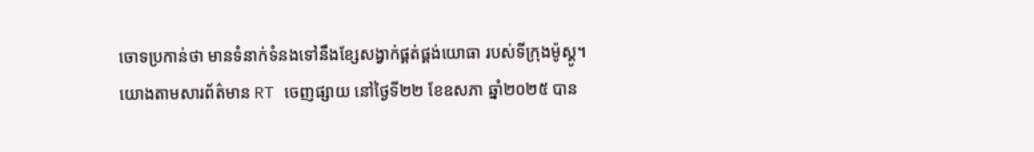ចោទប្រកាន់ថា មានទំនាក់ទំនងទៅនឹងខ្សែសង្វាក់ផ្គត់ផ្គង់យោធា របស់ទីក្រុងម៉ូស្គូ។ យោងតាមសារព័ត៌មាន RT ចេញផ្សាយ នៅថ្ងៃទី២២ ខែឧសភា ឆ្នាំ២០២៥ បាន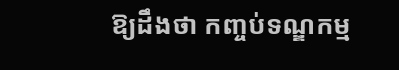ឱ្យដឹងថា កញ្ចប់ទណ្ឌកម្ម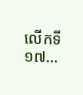លើកទី ១៧...